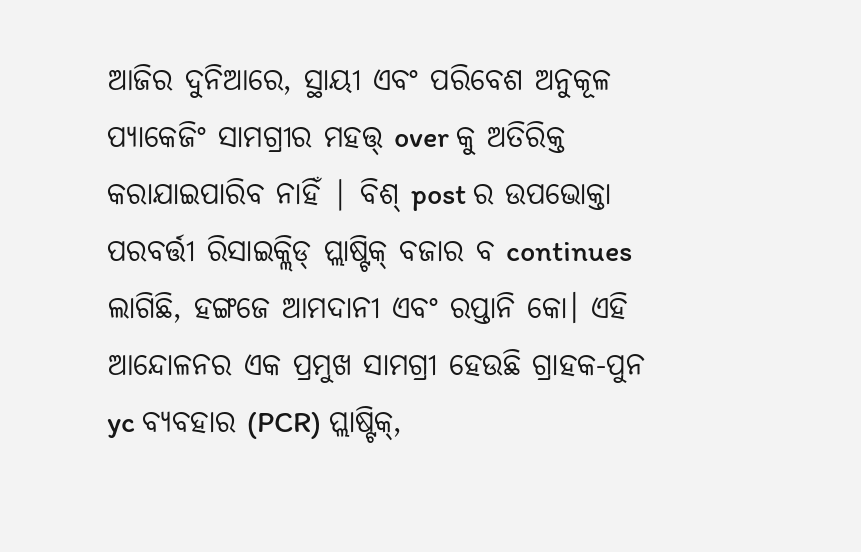ଆଜିର ଦୁନିଆରେ, ସ୍ଥାୟୀ ଏବଂ ପରିବେଶ ଅନୁକୂଳ ପ୍ୟାକେଜିଂ ସାମଗ୍ରୀର ମହତ୍ତ୍ over କୁ ଅତିରିକ୍ତ କରାଯାଇପାରିବ ନାହିଁ | ବିଶ୍ post ର ଉପଭୋକ୍ତା ପରବର୍ତ୍ତୀ ରିସାଇକ୍ଲିଡ୍ ପ୍ଲାଷ୍ଟିକ୍ ବଜାର ବ continues ଲାଗିଛି, ହଙ୍ଗଜେ ଆମଦାନୀ ଏବଂ ରପ୍ତାନି କୋ। ଏହି ଆନ୍ଦୋଳନର ଏକ ପ୍ରମୁଖ ସାମଗ୍ରୀ ହେଉଛି ଗ୍ରାହକ-ପୁନ yc ବ୍ୟବହାର (PCR) ପ୍ଲାଷ୍ଟିକ୍,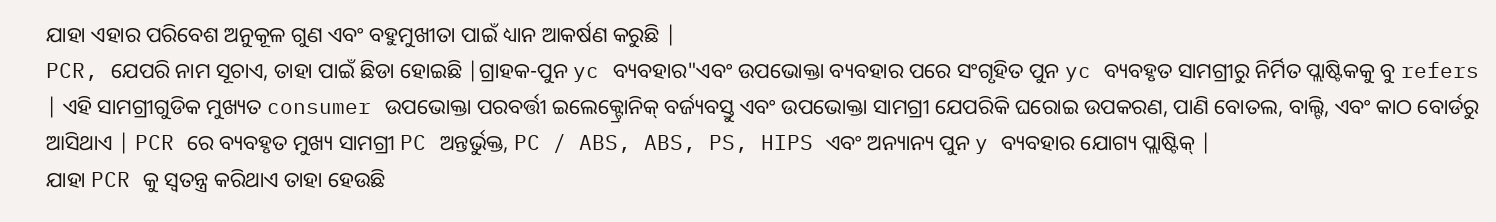ଯାହା ଏହାର ପରିବେଶ ଅନୁକୂଳ ଗୁଣ ଏବଂ ବହୁମୁଖୀତା ପାଇଁ ଧ୍ୟାନ ଆକର୍ଷଣ କରୁଛି |
PCR, ଯେପରି ନାମ ସୂଚାଏ, ତାହା ପାଇଁ ଛିଡା ହୋଇଛି |ଗ୍ରାହକ-ପୁନ yc ବ୍ୟବହାର"ଏବଂ ଉପଭୋକ୍ତା ବ୍ୟବହାର ପରେ ସଂଗୃହିତ ପୁନ yc ବ୍ୟବହୃତ ସାମଗ୍ରୀରୁ ନିର୍ମିତ ପ୍ଲାଷ୍ଟିକକୁ ବୁ refers | ଏହି ସାମଗ୍ରୀଗୁଡିକ ମୁଖ୍ୟତ consumer ଉପଭୋକ୍ତା ପରବର୍ତ୍ତୀ ଇଲେକ୍ଟ୍ରୋନିକ୍ ବର୍ଜ୍ୟବସ୍ତୁ ଏବଂ ଉପଭୋକ୍ତା ସାମଗ୍ରୀ ଯେପରିକି ଘରୋଇ ଉପକରଣ, ପାଣି ବୋତଲ, ବାଲ୍ଟି, ଏବଂ କାଠ ବୋର୍ଡରୁ ଆସିଥାଏ | PCR ରେ ବ୍ୟବହୃତ ମୁଖ୍ୟ ସାମଗ୍ରୀ PC ଅନ୍ତର୍ଭୁକ୍ତ, PC / ABS, ABS, PS, HIPS ଏବଂ ଅନ୍ୟାନ୍ୟ ପୁନ y ବ୍ୟବହାର ଯୋଗ୍ୟ ପ୍ଲାଷ୍ଟିକ୍ |
ଯାହା PCR କୁ ସ୍ୱତନ୍ତ୍ର କରିଥାଏ ତାହା ହେଉଛି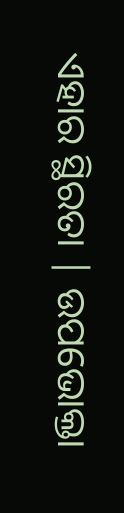ଏହାର ସ୍ଥିରତା | ଉପଭୋକ୍ତା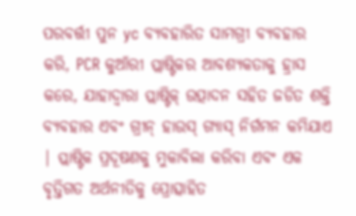ପରବର୍ତ୍ତୀ ପୁନ yc ବ୍ୟବହାରିତ ସାମଗ୍ରୀ ବ୍ୟବହାର କରି, PCR କୁଆଁରୀ ପ୍ଲାଷ୍ଟିକର ଆବଶ୍ୟକତାକୁ ହ୍ରାସ କରେ, ଯାହାଦ୍ୱାରା ପ୍ଲାଷ୍ଟିକ୍ ଉତ୍ପାଦନ ସହିତ ଜଡିତ ଶକ୍ତି ବ୍ୟବହାର ଏବଂ ଗ୍ରୀନ୍ ହାଉସ୍ ଗ୍ୟାସ୍ ନିର୍ଗମନ କମିଯାଏ | ପ୍ଲାଷ୍ଟିକ ପ୍ରଦୂଷଣକୁ ମୁକାବିଲା କରିବା ଏବଂ ଏକ ବୃତ୍ତିଗତ ଅର୍ଥନୀତିକୁ ପ୍ରୋତ୍ସାହିତ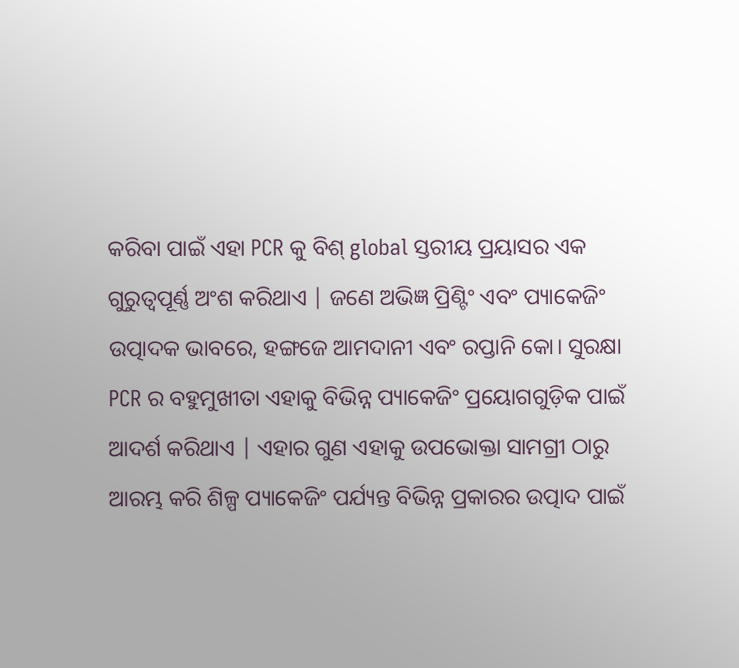କରିବା ପାଇଁ ଏହା PCR କୁ ବିଶ୍ global ସ୍ତରୀୟ ପ୍ରୟାସର ଏକ ଗୁରୁତ୍ୱପୂର୍ଣ୍ଣ ଅଂଶ କରିଥାଏ | ଜଣେ ଅଭିଜ୍ଞ ପ୍ରିଣ୍ଟିଂ ଏବଂ ପ୍ୟାକେଜିଂ ଉତ୍ପାଦକ ଭାବରେ, ହଙ୍ଗଜେ ଆମଦାନୀ ଏବଂ ରପ୍ତାନି କୋ। ସୁରକ୍ଷା
PCR ର ବହୁମୁଖୀତା ଏହାକୁ ବିଭିନ୍ନ ପ୍ୟାକେଜିଂ ପ୍ରୟୋଗଗୁଡ଼ିକ ପାଇଁ ଆଦର୍ଶ କରିଥାଏ | ଏହାର ଗୁଣ ଏହାକୁ ଉପଭୋକ୍ତା ସାମଗ୍ରୀ ଠାରୁ ଆରମ୍ଭ କରି ଶିଳ୍ପ ପ୍ୟାକେଜିଂ ପର୍ଯ୍ୟନ୍ତ ବିଭିନ୍ନ ପ୍ରକାରର ଉତ୍ପାଦ ପାଇଁ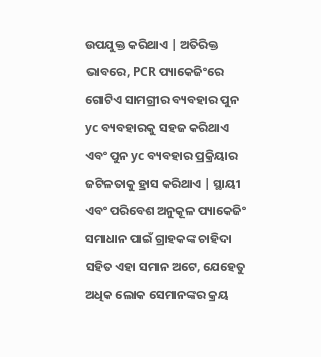ଉପଯୁକ୍ତ କରିଥାଏ | ଅତିରିକ୍ତ ଭାବରେ, PCR ପ୍ୟାକେଜିଂରେ ଗୋଟିଏ ସାମଗ୍ରୀର ବ୍ୟବହାର ପୁନ yc ବ୍ୟବହାରକୁ ସହଜ କରିଥାଏ ଏବଂ ପୁନ yc ବ୍ୟବହାର ପ୍ରକ୍ରିୟାର ଜଟିଳତାକୁ ହ୍ରାସ କରିଥାଏ | ସ୍ଥାୟୀ ଏବଂ ପରିବେଶ ଅନୁକୂଳ ପ୍ୟାକେଜିଂ ସମାଧାନ ପାଇଁ ଗ୍ରାହକଙ୍କ ଚାହିଦା ସହିତ ଏହା ସମାନ ଅଟେ, ଯେହେତୁ ଅଧିକ ଲୋକ ସେମାନଙ୍କର କ୍ରୟ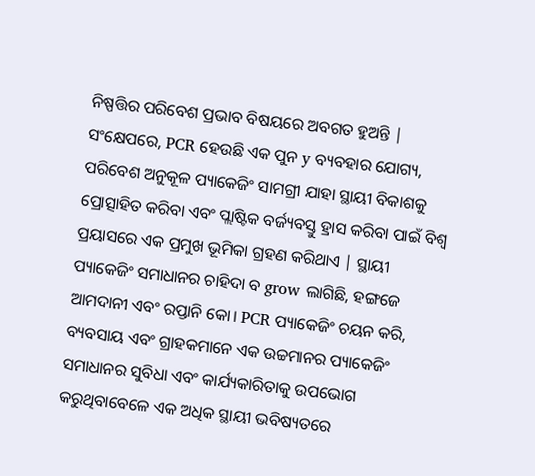ନିଷ୍ପତ୍ତିର ପରିବେଶ ପ୍ରଭାବ ବିଷୟରେ ଅବଗତ ହୁଅନ୍ତି |
ସଂକ୍ଷେପରେ, PCR ହେଉଛି ଏକ ପୁନ y ବ୍ୟବହାର ଯୋଗ୍ୟ, ପରିବେଶ ଅନୁକୂଳ ପ୍ୟାକେଜିଂ ସାମଗ୍ରୀ ଯାହା ସ୍ଥାୟୀ ବିକାଶକୁ ପ୍ରୋତ୍ସାହିତ କରିବା ଏବଂ ପ୍ଲାଷ୍ଟିକ ବର୍ଜ୍ୟବସ୍ତୁ ହ୍ରାସ କରିବା ପାଇଁ ବିଶ୍ୱ ପ୍ରୟାସରେ ଏକ ପ୍ରମୁଖ ଭୂମିକା ଗ୍ରହଣ କରିଥାଏ | ସ୍ଥାୟୀ ପ୍ୟାକେଜିଂ ସମାଧାନର ଚାହିଦା ବ grow ଲାଗିଛି, ହଙ୍ଗଜେ ଆମଦାନୀ ଏବଂ ରପ୍ତାନି କୋ। PCR ପ୍ୟାକେଜିଂ ଚୟନ କରି, ବ୍ୟବସାୟ ଏବଂ ଗ୍ରାହକମାନେ ଏକ ଉଚ୍ଚମାନର ପ୍ୟାକେଜିଂ ସମାଧାନର ସୁବିଧା ଏବଂ କାର୍ଯ୍ୟକାରିତାକୁ ଉପଭୋଗ କରୁଥିବାବେଳେ ଏକ ଅଧିକ ସ୍ଥାୟୀ ଭବିଷ୍ୟତରେ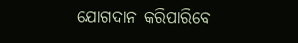ଯୋଗଦାନ କରିପାରିବେ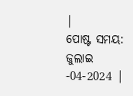|
ପୋଷ୍ଟ ସମୟ: ଜୁଲାଇ -04-2024 |